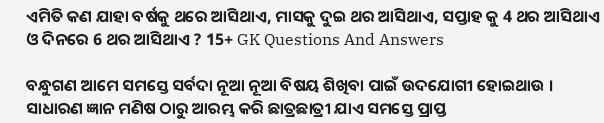ଏମିତି କଣ ଯାହା ବର୍ଷକୁ ଥରେ ଆସିଥାଏ, ମାସକୁ ଦୁଇ ଥର ଆସିଥାଏ, ସପ୍ତାହ କୁ 4 ଥର ଆସିଥାଏ ଓ ଦିନରେ 6 ଥର ଆସିଥାଏ ? 15+ GK Questions And Answers

ବନ୍ଧୁଗଣ ଆମେ ସମସ୍ତେ ସର୍ବଦା ନୂଆ ନୂଆ ବିଷୟ ଶିଖିବା ପାଇଁ ଉଦଯୋଗୀ ହୋଇଥାଉ । ସାଧାରଣ ଜ୍ଞାନ ମଣିଷ ଠାରୁ ଆରମ୍ଭ କରି ଛାତ୍ରଛାତ୍ରୀ ଯାଏ ସମସ୍ତେ ପ୍ରାପ୍ତ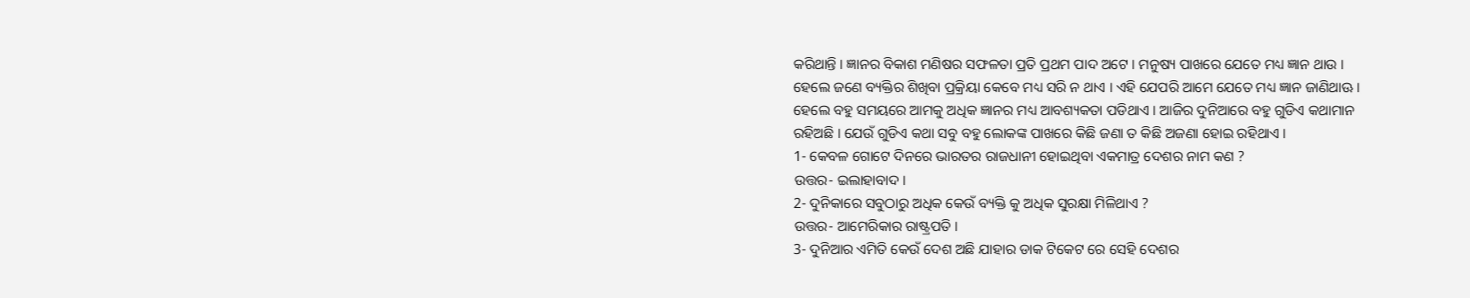କରିଥାନ୍ତି । ଜ୍ଞାନର ବିକାଶ ମଣିଷର ସଫଳତା ପ୍ରତି ପ୍ରଥମ ପାଦ ଅଟେ । ମନୁଷ୍ୟ ପାଖରେ ଯେତେ ମଧ୍ୟ ଜ୍ଞାନ ଥାଉ । ହେଲେ ଜଣେ ବ୍ୟକ୍ତିର ଶିଖିବା ପ୍ରକ୍ରିୟା କେବେ ମଧ୍ୟ ସରି ନ ଥାଏ । ଏହି ଯେପରି ଆମେ ଯେତେ ମଧ୍ୟ ଜ୍ଞାନ ଜାଣିଥାଊ । ହେଲେ ବହୁ ସମୟରେ ଆମକୁ ଅଧିକ ଜ୍ଞାନର ମଧ୍ୟ ଆବଶ୍ୟକତା ପଡିଥାଏ । ଆଜିର ଦୁନିଆରେ ବହୁ ଗୁଡିଏ କଥାମାନ ରହିଅଛି । ଯେଉଁ ଗୁଡିଏ କଥା ସବୁ ବହୁ ଲୋକଙ୍କ ପାଖରେ କିଛି ଜଣା ତ କିଛି ଅଜଣା ହୋଇ ରହିଥାଏ ।
1- କେବଳ ଗୋଟେ ଦିନରେ ଭାରତର ରାଜଧାନୀ ହୋଇଥିବା ଏକମାତ୍ର ଦେଶର ନାମ କଣ ?
ଉତ୍ତର- ଇଲାହାବାଦ ।
2- ଦୁନିକାରେ ସବୁଠାରୁ ଅଧିକ କେଉଁ ବ୍ୟକ୍ତି କୁ ଅଧିକ ସୁରକ୍ଷା ମିଳିଥାଏ ?
ଉତ୍ତର- ଆମେରିକାର ରାଷ୍ଟ୍ରପତି ।
3- ଦୁନିଆର ଏମିତି କେଉଁ ଦେଶ ଅଛି ଯାହାର ଡାକ ଟିକେଟ ରେ ସେହି ଦେଶର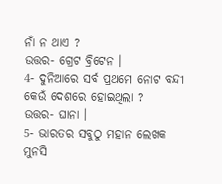ନାଁ ନ ଥାଏ ?
ଉତ୍ତର- ଗ୍ରେଟ ବ୍ରିଟେନ ।
4- ଦୁନିଆରେ ସର୍ବ ପ୍ରଥମେ ନୋଟ ବନ୍ଦୀ କେଉଁ ଦେଶରେ ହୋଇଥିଲା ?
ଉତ୍ତର- ଘାନା ।
5- ଭାରତର ସବୁଠୁ ମହାନ ଲେଖକ ମୁନସି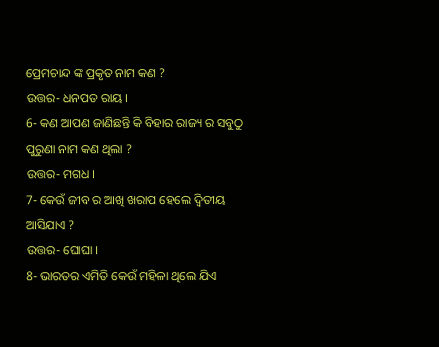ପ୍ରେମଚାନ୍ଦ ଙ୍କ ପ୍ରକୃତ ନାମ କଣ ?
ଉତ୍ତର- ଧନପତ ରାୟ ।
6- କଣ ଆପଣ ଜାଣିଛନ୍ତି କି ବିହାର ରାଜ୍ୟ ର ସବୁଠୁ ପୁରୁଣା ନାମ କଣ ଥିଲା ?
ଉତ୍ତର- ମଗଧ ।
7- କେଉଁ ଜୀବ ର ଆଖି ଖରାପ ହେଲେ ଦ୍ଵିତୀୟ ଆସିଯାଏ ?
ଉତ୍ତର- ଘୋଘା ।
8- ଭାରତର ଏମିତି କେଉଁ ମହିଳା ଥିଲେ ଯିଏ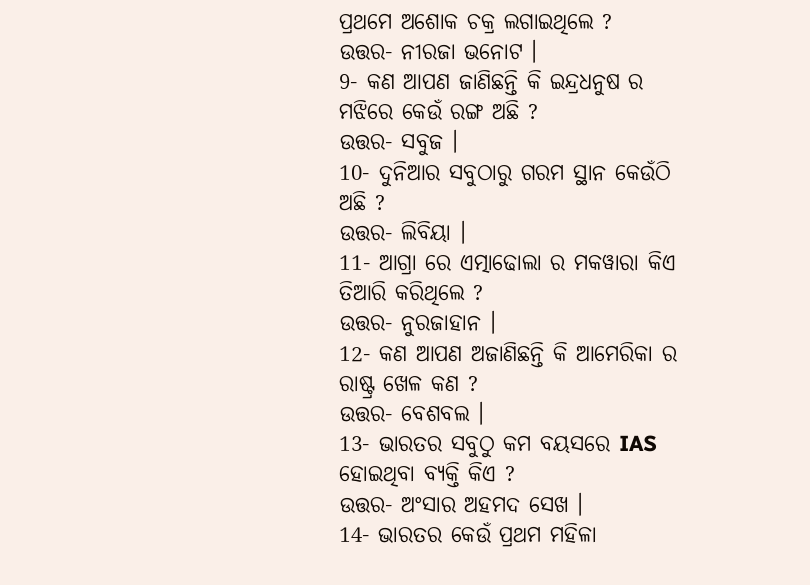ପ୍ରଥମେ ଅଶୋକ ଚକ୍ର ଲଗାଇଥିଲେ ?
ଉତ୍ତର- ନୀରଜା ଭନୋଟ ।
9- କଣ ଆପଣ ଜାଣିଛନ୍ତି କି ଇନ୍ଦ୍ରଧନୁଷ ର ମଝିରେ କେଉଁ ରଙ୍ଗ ଅଛି ?
ଉତ୍ତର- ସବୁଜ ।
10- ଦୁନିଆର ସବୁଠାରୁ ଗରମ ସ୍ଥାନ କେଉଁଠି ଅଛି ?
ଉତ୍ତର- ଲିବିୟା ।
11- ଆଗ୍ରା ରେ ଏତ୍ମାଢୋଲା ର ମକୱାରା କିଏ ତିଆରି କରିଥିଲେ ?
ଉତ୍ତର- ନୁରଜାହାନ ।
12- କଣ ଆପଣ ଅଜାଣିଛନ୍ତି କି ଆମେରିକା ର ରାଷ୍ଟ୍ର ଖେଳ କଣ ?
ଉତ୍ତର- ବେଶବଲ ।
13- ଭାରତର ସବୁଠୁ କମ ବୟସରେ IAS ହୋଇଥିବା ବ୍ୟକ୍ତି କିଏ ?
ଉତ୍ତର- ଅଂସାର ଅହମଦ ସେଖ ।
14- ଭାରତର କେଉଁ ପ୍ରଥମ ମହିଳା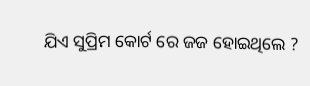ଯିଏ ସୁପ୍ରିମ କୋର୍ଟ ରେ ଜଜ ହୋଇଥିଲେ ?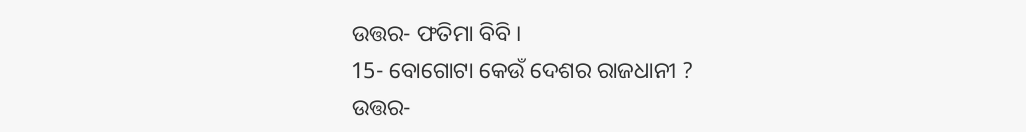ଉତ୍ତର- ଫତିମା ବିବି ।
15- ବୋଗୋଟା କେଉଁ ଦେଶର ରାଜଧାନୀ ?
ଉତ୍ତର-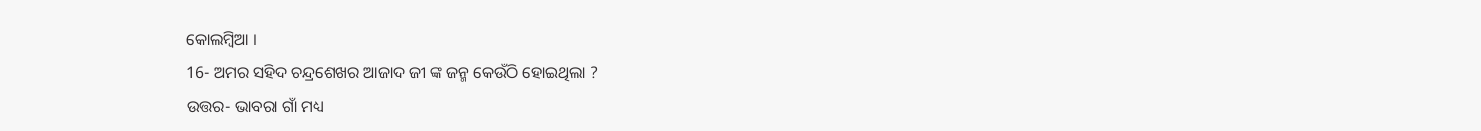କୋଲମ୍ବିଆ ।
16- ଅମର ସହିଦ ଚନ୍ଦ୍ରଶେଖର ଆଜାଦ ଜୀ ଙ୍କ ଜନ୍ମ କେଉଁଠି ହୋଇଥିଲା ?
ଉତ୍ତର- ଭାବରା ଗାଁ ମଧ୍ୟ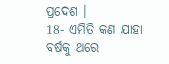ପ୍ରଦେଶ ।
18- ଏମିତି କଣ ଯାହା ବର୍ଷକୁ ଥରେ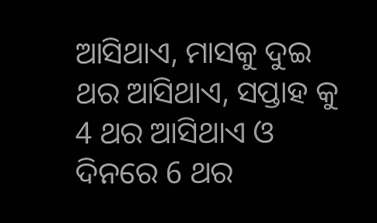ଆସିଥାଏ, ମାସକୁ ଦୁଇ ଥର ଆସିଥାଏ, ସପ୍ତାହ କୁ 4 ଥର ଆସିଥାଏ ଓ ଦିନରେ 6 ଥର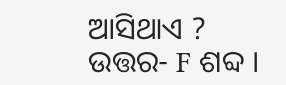ଆସିଥାଏ ?
ଉତ୍ତର- F ଶବ୍ଦ ।